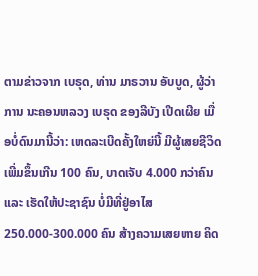ຕາມຂ່າວຈາກ ເບຣຸດ, ທ່ານ ມາຣວານ ອັບບູດ, ຜູ້ວ່າການ ນະຄອນຫລວງ ເບຣຸດ ຂອງລີບັງ ເປີດເຜີຍ ເມື່ອບໍ່ດົນມານີ້ວ່າ: ເຫດລະເບີດຄັ້ງໃຫຍ່ນີ້ ມີຜູ້ເສຍຊີວິດເພີ່ມຂຶ້ນເກີນ 100 ຄົນ, ບາດເຈັບ 4.000 ກວ່າຄົນ ແລະ ເຮັດໃຫ້ປະຊາຊົນ ບໍ່ມີທີ່ຢູ່ອາໄສ 250.000-300.000 ຄົນ ສ້າງຄວາມເສຍຫາຍ ຄິດ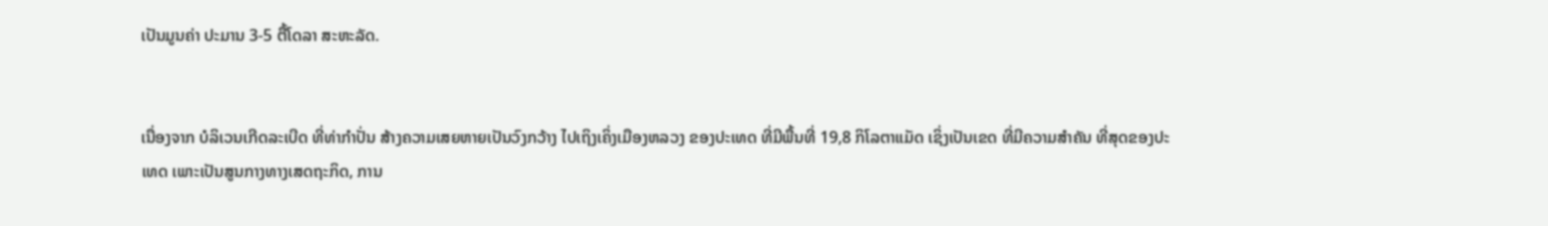ເປັນມູນຄ່າ ປະມານ 3-5 ຕື້ໂດລາ ສະຫະລັດ.


ເນື່ອງຈາກ ບໍລິເວນເກີດລະເບີດ ທີ່ທ່າກຳປັ່ນ ສ້າງຄວາມເສຍຫາຍເປັນວົງກວ້າງ ໄປເຖິງເຄິ່ງເມືອງຫລວງ ຂອງປະເທດ ທີ່ມີພື້ນທີ່ 19,8 ກິໂລຕາແມັດ ເຊິ່ງເປັນເຂດ ທີ່ມີຄວາມສຳຄັນ ທີ່ສຸດຂອງປະເທດ ເພາະເປັນສູນກາງທາງເສດຖະກິດ, ການ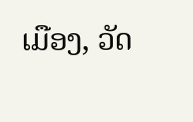ເມືອງ, ວັດ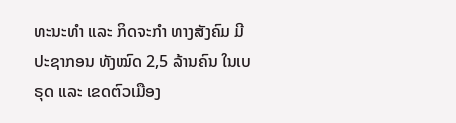ທະນະທຳ ແລະ ກິດຈະກຳ ທາງສັງຄົມ ມີປະຊາກອນ ທັງໝົດ 2,5 ລ້ານຄົນ ໃນເບຣຸດ ແລະ ເຂດຕົວເມືອງ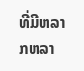ທີ່ມີຫລາກຫລາ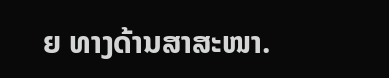ຍ ທາງດ້ານສາສະໜາ.